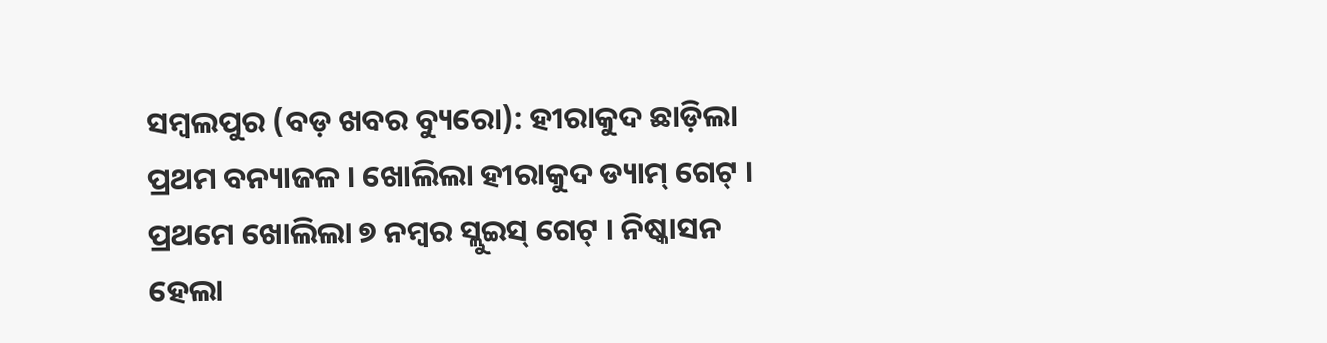ସମ୍ବଲପୁର (ବଡ଼ ଖବର ବ୍ୟୁରୋ): ହୀରାକୁଦ ଛାଡ଼ିଲା ପ୍ରଥମ ବନ୍ୟାଜଳ । ଖୋଲିଲା ହୀରାକୁଦ ଡ୍ୟାମ୍ ଗେଟ୍ । ପ୍ରଥମେ ଖୋଲିଲା ୭ ନମ୍ବର ସ୍ଲୁଇସ୍ ଗେଟ୍ । ନିଷ୍କାସନ ହେଲା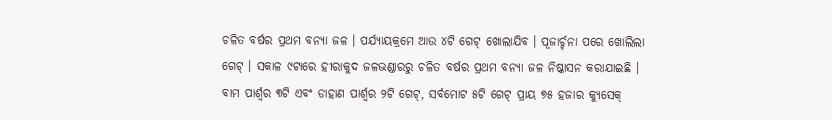ଚଳିତ ବର୍ଷର ପ୍ରଥମ ବନ୍ୟା ଜଳ । ପର୍ଯ୍ୟାୟକ୍ରମେ ଆଉ ୪ଟି ଗେଟ୍ ଖୋଲାଯିବ । ପୂଜାର୍ଚ୍ଚନା ପରେ ଖୋଲିଲା ଗେଟ୍ । ସକାଳ ୯ଟାରେ ହୀରାକୁଦ ଜଳଭଣ୍ଡାରରୁ ଚଳିତ ବର୍ଷର ପ୍ରଥମ ବନ୍ୟା ଜଳ ନିଷ୍କାସନ କରାଯାଇଛି ।
ବାମ ପାର୍ଶ୍ବର ୩ଟି ଏବଂ ଡାହାଣ ପାର୍ଶ୍ବର ୨ଟି ଗେଟ୍, ସର୍ବମୋଟ ୫ଟି ଗେଟ୍ ପ୍ରାୟ ୭୫ ହଜାର କ୍ୟୁସେକ୍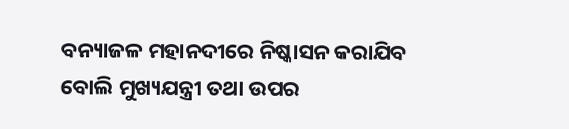ବନ୍ୟାଜଳ ମହାନଦୀରେ ନିଷ୍କାସନ କରାଯିବ ବୋଲି ମୁଖ୍ୟଯନ୍ତ୍ରୀ ତଥା ଉପର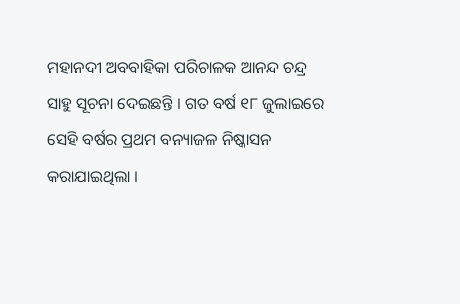ମହାନଦୀ ଅବବାହିକା ପରିଚାଳକ ଆନନ୍ଦ ଚନ୍ଦ୍ର ସାହୁ ସୂଚନା ଦେଇଛନ୍ତି । ଗତ ବର୍ଷ ୧୮ ଜୁଲାଇରେ ସେହି ବର୍ଷର ପ୍ରଥମ ବନ୍ୟାଜଳ ନିଷ୍କାସନ କରାଯାଇଥିଲା ।